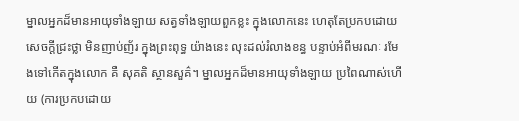ម្នាលអ្នកដ៏មានអាយុទាំងឡាយ សត្វទាំងឡាយពួកខ្លះ ក្នុងលោកនេះ ហេតុតែប្រកបដោយសេចក្ដីជ្រះថ្លា មិនញាប់ញ័រ ក្នុងព្រះពុទ្ធ យ៉ាងនេះ លុះដល់រំលាងខន្ធ បន្ទាប់អំពីមរណៈ រមែងទៅកើតក្នុងលោក គឺ សុគតិ ស្ថានសួគ៌។ ម្នាលអ្នកដ៏មានអាយុទាំងឡាយ ប្រពៃណាស់ហើយ (ការប្រកបដោយ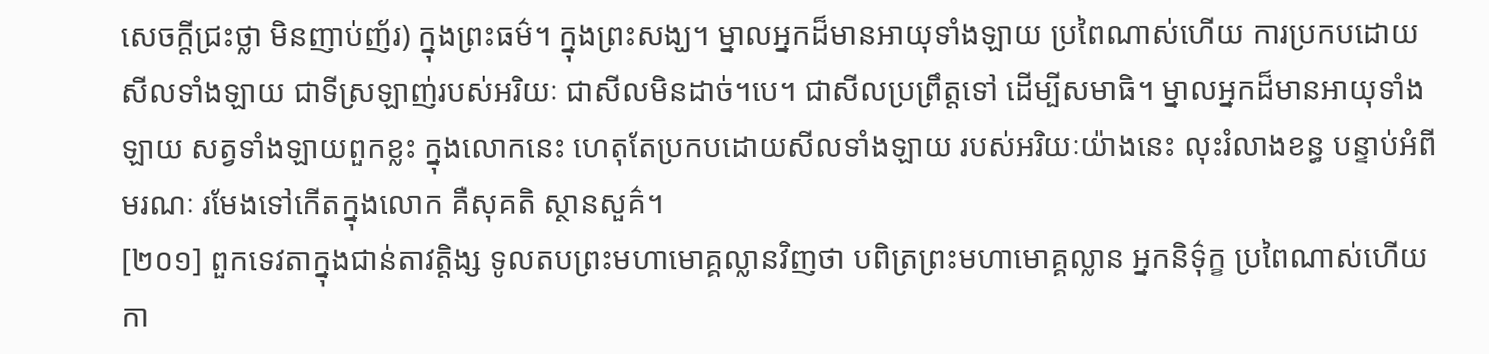សេចក្ដីជ្រះថ្លា មិនញាប់ញ័រ) ក្នុងព្រះធម៌។ ក្នុងព្រះសង្ឃ។ ម្នាលអ្នកដ៏មានអាយុទាំងឡាយ ប្រពៃណាស់ហើយ ការប្រកបដោយសីលទាំងឡាយ ជាទីស្រឡាញ់របស់អរិយៈ ជាសីលមិនដាច់។បេ។ ជាសីលប្រព្រឹត្តទៅ ដើម្បីសមាធិ។ ម្នាលអ្នកដ៏មានអាយុទាំងឡាយ សត្វទាំងឡាយពួកខ្លះ ក្នុងលោកនេះ ហេតុតែប្រកបដោយសីលទាំងឡាយ របស់អរិយៈយ៉ាងនេះ លុះរំលាងខន្ធ បន្ទាប់អំពីមរណៈ រមែងទៅកើតក្នុងលោក គឺសុគតិ ស្ថានសួគ៌។
[២០១] ពួកទេវតាក្នុងជាន់តាវត្តិង្ស ទូលតបព្រះមហាមោគ្គល្លានវិញថា បពិត្រព្រះមហាមោគ្គល្លាន អ្នកនិទ៌ុក្ខ ប្រពៃណាស់ហើយ កា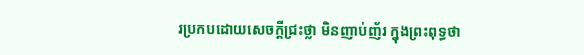រប្រកបដោយសេចក្ដីជ្រះថ្លា មិនញាប់ញ័រ ក្នុងព្រះពុទ្ធថា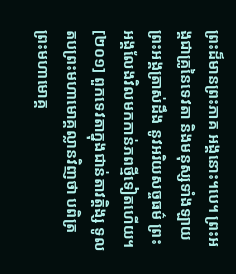ព្រះដ៏មានព្រះភាគ អង្គនោះ។បេ។ ព្រះអង្គជាគ្រូនៃទេវតា និងមនុស្សទាំងឡាយ ព្រះអង្គត្រាស់ដឹង នូវអរិយសច្ចធម៌ ព្រះអង្គលែងវិលមកកាន់ភពថ្មីទៀតហើយ។
[២០១] ពួកទេវតាក្នុងជាន់តាវត្តិង្ស ទូលតបព្រះមហាមោគ្គល្លានវិញថា បពិត្រព្រះមហាមោគ្គ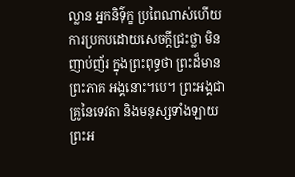ល្លាន អ្នកនិទ៌ុក្ខ ប្រពៃណាស់ហើយ ការប្រកបដោយសេចក្ដីជ្រះថ្លា មិនញាប់ញ័រ ក្នុងព្រះពុទ្ធថា ព្រះដ៏មានព្រះភាគ អង្គនោះ។បេ។ ព្រះអង្គជាគ្រូនៃទេវតា និងមនុស្សទាំងឡាយ ព្រះអ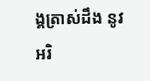ង្គត្រាស់ដឹង នូវអរិ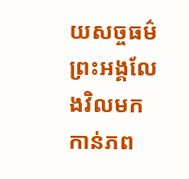យសច្ចធម៌ ព្រះអង្គលែងវិលមកកាន់ភព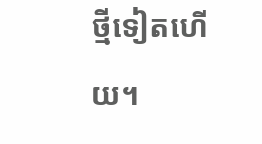ថ្មីទៀតហើយ។